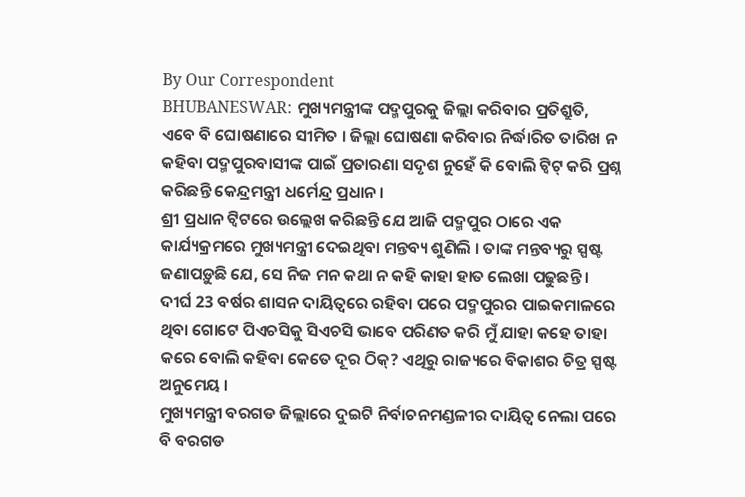By Our Correspondent
BHUBANESWAR: ମୁଖ୍ୟମନ୍ତ୍ରୀଙ୍କ ପଦ୍ମପୁରକୁ ଜିଲ୍ଲା କରିବାର ପ୍ରତିଶ୍ରୁତି, ଏବେ ବି ଘୋଷଣାରେ ସୀମିତ । ଜିଲ୍ଲା ଘୋଷଣା କରିବାର ନିର୍ଦ୍ଧାରିତ ତାରିଖ ନ କହିବା ପଦ୍ମପୁରବାସୀଙ୍କ ପାଇଁ ପ୍ରତାରଣା ସଦୃଶ ନୁହେଁ କି ବୋଲି ଟ୍ୱିଟ୍ କରି ପ୍ରଶ୍ନ କରିଛନ୍ତି କେନ୍ଦ୍ରମନ୍ତ୍ରୀ ଧର୍ମେନ୍ଦ୍ର ପ୍ରଧାନ ।
ଶ୍ରୀ ପ୍ରଧାନ ଟ୍ୱିଟରେ ଉଲ୍ଲେଖ କରିଛନ୍ତି ଯେ ଆଜି ପଦ୍ମପୁର ଠାରେ ଏକ କାର୍ଯ୍ୟକ୍ରମରେ ମୁଖ୍ୟମନ୍ତ୍ରୀ ଦେଇଥିବା ମନ୍ତବ୍ୟ ଶୁଣିଲି । ତାଙ୍କ ମନ୍ତବ୍ୟରୁ ସ୍ପଷ୍ଟ ଜଣାପଡ଼ୁଛି ଯେ, ସେ ନିଜ ମନ କଥା ନ କହି କାହା ହାତ ଲେଖା ପଢୁଛନ୍ତି । ଦୀର୍ଘ 23 ବର୍ଷର ଶାସନ ଦାୟିତ୍ୱରେ ରହିବା ପରେ ପଦ୍ମପୁରର ପାଇକମାଳରେ ଥିବା ଗୋଟେ ପିଏଚସିକୁ ସିଏଚସି ଭାବେ ପରିଣତ କରି ମୁଁ ଯାହା କହେ ତାହା କରେ ବୋଲି କହିବା କେତେ ଦୂର ଠିକ୍? ଏଥିରୁ ରାଜ୍ୟରେ ବିକାଶର ଚିତ୍ର ସ୍ପଷ୍ଟ ଅନୁମେୟ ।
ମୁଖ୍ୟମନ୍ତ୍ରୀ ବରଗଡ ଜିଲ୍ଲାରେ ଦୁଇଟି ନିର୍ବାଚନମଣ୍ଡଳୀର ଦାୟିତ୍ୱ ନେଲା ପରେ ବି ବରଗଡ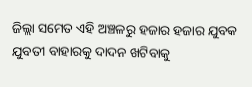ଜିଲ୍ଲା ସମେତ ଏହି ଅଞ୍ଚଳରୁ ହଜାର ହଜାର ଯୁବକ ଯୁବତୀ ବାହାରକୁ ଦାଦନ ଖଟିବାକୁ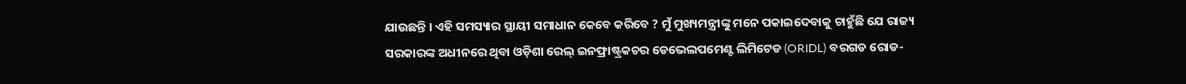ଯାଉଛନ୍ତି । ଏହି ସମସ୍ୟାର ସ୍ଥାୟୀ ସମାଧାନ କେବେ କରିବେ ? ମୁଁ ମୁଖ୍ୟମନ୍ତ୍ରୀଙ୍କୁ ମନେ ପକାଇଦେବାକୁ ଚାହୁଁଛି ଯେ ରାଜ୍ୟ ସରକାରଙ୍କ ଅଧୀନରେ ଥିବା ଓଡ଼ିଶା ରେଲ୍ ଇନଫ୍ରାଷ୍ଟ୍ରକଚର ଡେଭେଲପମେଣ୍ଟ ଲିମିଟେଡ (ORIDL) ବରଗଡ ରୋଡ-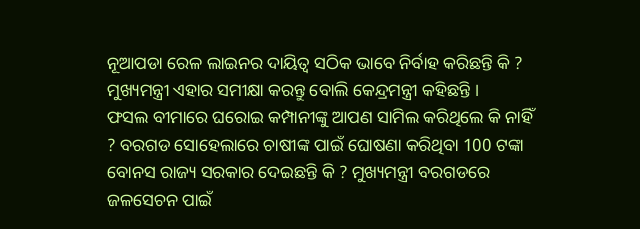ନୂଆପଡା ରେଳ ଲାଇନର ଦାୟିତ୍ୱ ସଠିକ ଭାବେ ନିର୍ବାହ କରିଛନ୍ତି କି ? ମୁଖ୍ୟମନ୍ତ୍ରୀ ଏହାର ସମୀକ୍ଷା କରନ୍ତୁ ବୋଲି କେନ୍ଦ୍ରମନ୍ତ୍ରୀ କହିଛନ୍ତି ।
ଫସଲ ବୀମାରେ ଘରୋଇ କମ୍ପାନୀଙ୍କୁ ଆପଣ ସାମିଲ କରିଥିଲେ କି ନାହିଁ ? ବରଗଡ ସୋହେଲାରେ ଚାଷୀଙ୍କ ପାଇଁ ଘୋଷଣା କରିଥିବା 100 ଟଙ୍କା ବୋନସ ରାଜ୍ୟ ସରକାର ଦେଇଛନ୍ତି କି ? ମୁଖ୍ୟମନ୍ତ୍ରୀ ବରଗଡରେ ଜଳସେଚନ ପାଇଁ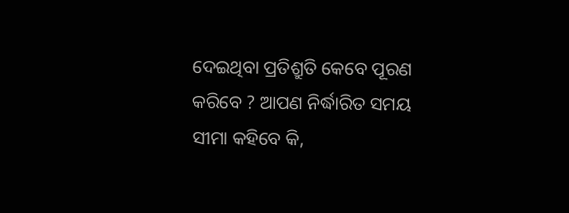ଦେଇଥିବା ପ୍ରତିଶ୍ରୁତି କେବେ ପୂରଣ କରିବେ ? ଆପଣ ନିର୍ଦ୍ଧାରିତ ସମୟ ସୀମା କହିବେ କି,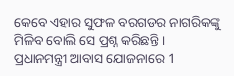କେବେ ଏହାର ସୁଫଳ ବରଗଡର ନାଗରିକଙ୍କୁ ମିଳିବ ବୋଲି ସେ ପ୍ରଶ୍ନ କରିଛନ୍ତି ।
ପ୍ରଧାନମନ୍ତ୍ରୀ ଆବାସ ଯୋଜନାରେ 1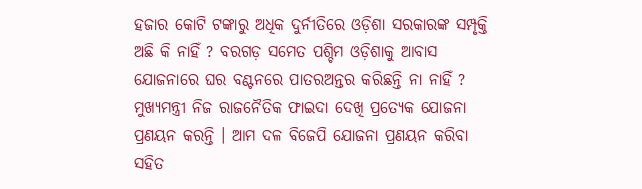ହଜାର କୋଟି ଟଙ୍କାରୁ ଅଧିକ ଦୁର୍ନୀତିରେ ଓଡ଼ିଶା ସରକାରଙ୍କ ସମ୍ପୃକ୍ତି ଅଛି କି ନାହିଁ ? ବରଗଡ଼ ସମେତ ପଶ୍ଚିମ ଓଡ଼ିଶାକୁ ଆବାସ ଯୋଜନାରେ ଘର ବଣ୍ଟନରେ ପାତରଅନ୍ତର କରିଛନ୍ତି ନା ନାହିଁ ? ମୁଖ୍ୟମନ୍ତ୍ରୀ ନିଜ ରାଜନୈତିକ ଫାଇଦା ଦେଖି ପ୍ରତ୍ୟେକ ଯୋଜନା ପ୍ରଣୟନ କରନ୍ତି । ଆମ ଦଳ ବିଜେପି ଯୋଜନା ପ୍ରଣୟନ କରିବା ସହିତ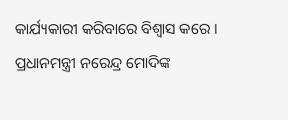କାର୍ଯ୍ୟକାରୀ କରିବାରେ ବିଶ୍ୱାସ କରେ । ପ୍ରଧାନମନ୍ତ୍ରୀ ନରେନ୍ଦ୍ର ମୋଦିଙ୍କ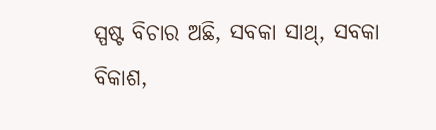ସ୍ପଷ୍ଟ ବିଚାର ଅଛି, ସବକା ସାଥ୍, ସବକା ବିକାଶ,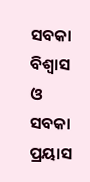ସବକା ବିଶ୍ୱାସ ଓ ସବକା ପ୍ରୟାସ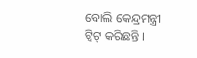ବୋଲି କେନ୍ଦ୍ରମନ୍ତ୍ରୀ ଟ୍ୱିଟ୍ କରିଛନ୍ତି ।